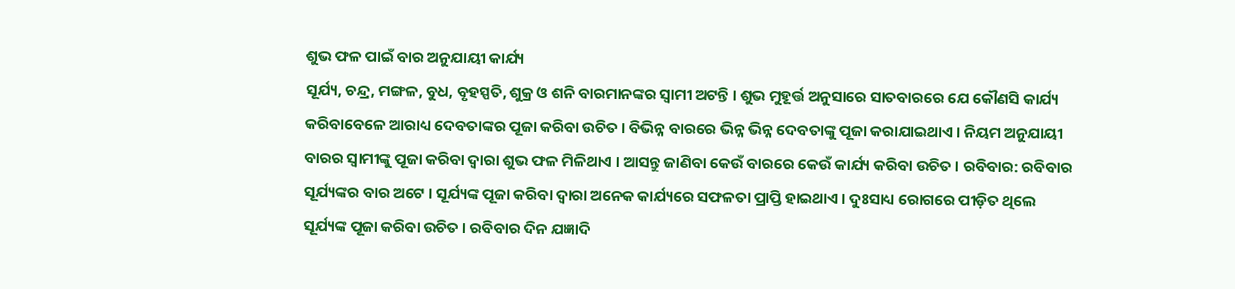ଶୁଭ ଫଳ ପାଇଁ ବାର ଅନୁଯାୟୀ କାର୍ଯ୍ୟ
ସୂର୍ଯ୍ୟ, ଚନ୍ଦ୍ର, ମଙ୍ଗଳ, ବୁଧ, ବୃହସ୍ପତି, ଶୁକ୍ର ଓ ଶନି ବାରମାନଙ୍କର ସ୍ୱାମୀ ଅଟନ୍ତି । ଶୁଭ ମୁହୂର୍ତ୍ତ ଅନୁସାରେ ସାତବାରରେ ଯେ କୌଣସି କାର୍ଯ୍ୟ କରିବାବେଳେ ଆରାଧ୍ୟ ଦେବତାଙ୍କର ପୂଜା କରିବା ଉଚିତ । ବିଭିନ୍ନ ବାରରେ ଭିନ୍ନ ଭିନ୍ନ ଦେବତାଙ୍କୁ ପୂଜା କରାଯାଇଥାଏ । ନିୟମ ଅନୁଯାୟୀ ବାରର ସ୍ୱାମୀଙ୍କୁ ପୂଜା କରିବା ଦ୍ୱାରା ଶୁଭ ଫଳ ମିଳିଥାଏ । ଆସନ୍ତୁ ଜାଣିବା କେଉଁ ବାରରେ କେଉଁ କାର୍ଯ୍ୟ କରିବା ଉଚିତ । ରବିବାର: ରବିବାର ସୂର୍ଯ୍ୟଙ୍କର ବାର ଅଟେ । ସୂର୍ଯ୍ୟଙ୍କ ପୂଜା କରିବା ଦ୍ୱାରା ଅନେକ କାର୍ଯ୍ୟରେ ସଫଳତା ପ୍ରାପ୍ତି ହାଇଥାଏ । ଦୁଃସାଧ୍ୟ ରୋଗରେ ପୀଡ଼ିତ ଥିଲେ ସୂର୍ଯ୍ୟଙ୍କ ପୂଜା କରିବା ଉଚିତ । ରବିବାର ଦିନ ଯଜ୍ଞାଦି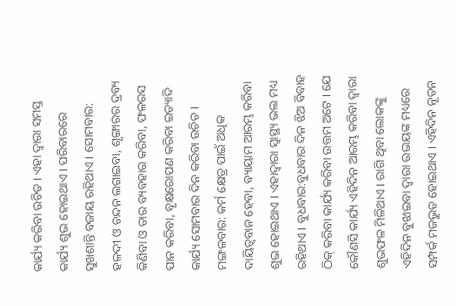କାର୍ଯ୍ୟ କରିବା ଉଚିତ । ଏହା ଦ୍ୱାରା ସମସ୍ତ କାର୍ଯ୍ୟ ଶୁଭ ହୋଇଥାଏ । ପରିବାରରେ ସୁଖଶାନ୍ତି ବଜାୟ ରହିଥାଏ । ସୋମବାର: ହଳଦୀ ଓ ଚନ୍ଦନ ଲଗାଇବା, ଶୃଙ୍ଗାରର ଦ୍ରବ୍ୟ କିଣିବା ଓ ତାର ବ୍ୟବହାର କରିବା, ଫଳରସ ପାନ କରିବା, ବୃକ୍ଷରୋପଣ କରିବା ଇତ୍ୟାଦି କାର୍ଯ୍ୟ ସୋମବାର ଦିନ କରିବା ଉଚିତ । ମଙ୍ଗଳବାର: କର୍ମ କ୍ଷେତ୍ର ପାଇଁ ଅଧିକ ଦାୟିତ୍ୱବାନ ହେବା, ବ୍ୟାୟାମ ଆରମ୍ଭ କରିବା ଶୁଭ ହୋଇଥାଏ । ଏହାଦ୍ୱାରା ସ୍ୱାସ୍ଥ୍ୟ ଭଲ ମଧ୍ୟ ରହିଥାଏ । ବୁଧବାର:ବୁଧବାର ଦିନ ଝିଅ ବିବାହ ଠିକ୍ କରିବା କାର୍ଯ୍ୟ କରିବା ଉତ୍ତମ ଅଟେ । ଯେ କୌଣସି କାର୍ଯ୍ୟ ଏହିଦିନ ଆରମ୍ଭ କରିବା ଦ୍ୱାରା ଶୁଭଫଳ ମିଳିଥାଏ । ରାଗି ଥିବା ଲୋକଙ୍କୁ ଏହିଦିନ ବୁଝାଇବା ଦ୍ୱାରା ଉଭୟଙ୍କ ମଧ୍ୟରେ ସମ୍ପର୍କ ମଜଭୁତ ହୋଇଥାଏ । ଏହିଦିନ ନୂତନ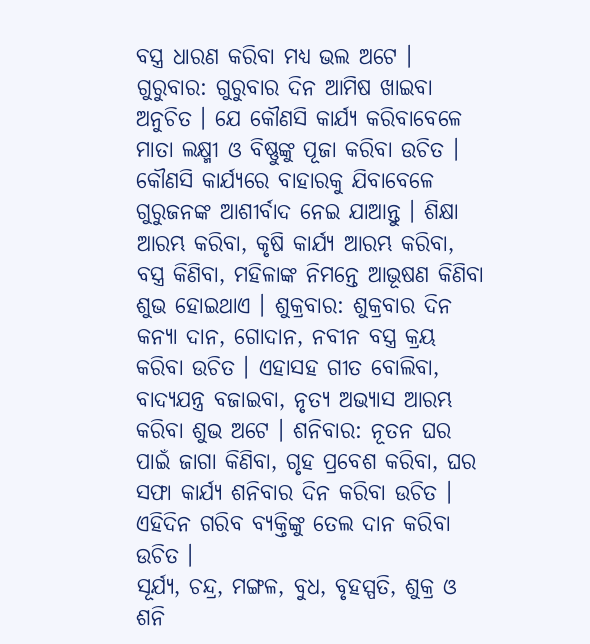ବସ୍ତ୍ର ଧାରଣ କରିବା ମଧ୍ୟ ଭଲ ଅଟେ । ଗୁରୁବାର: ଗୁରୁବାର ଦିନ ଆମିଷ ଖାଇବା ଅନୁଚିତ । ଯେ କୌଣସି କାର୍ଯ୍ୟ କରିବାବେଳେ ମାତା ଲକ୍ଷ୍ମୀ ଓ ବିଷ୍ଣୁଙ୍କୁ ପୂଜା କରିବା ଉଚିତ । କୌଣସି କାର୍ଯ୍ୟରେ ବାହାରକୁ ଯିବାବେଳେ ଗୁରୁଜନଙ୍କ ଆଶୀର୍ବାଦ ନେଇ ଯାଆନ୍ତୁ । ଶିକ୍ଷା ଆରମ୍ଭ କରିବା, କୃଷି କାର୍ଯ୍ୟ ଆରମ୍ଭ କରିବା, ବସ୍ତ୍ର କିଣିବା, ମହିଳାଙ୍କ ନିମନ୍ତେ ଆଭୂଷଣ କିଣିବା ଶୁଭ ହୋଇଥାଏ । ଶୁକ୍ରବାର: ଶୁକ୍ରବାର ଦିନ କନ୍ୟା ଦାନ, ଗୋଦାନ, ନବୀନ ବସ୍ତ୍ର କ୍ରୟ କରିବା ଉଚିତ । ଏହାସହ ଗୀତ ବୋଲିବା, ବାଦ୍ୟଯନ୍ତ୍ର ବଜାଇବା, ନୃତ୍ୟ ଅଭ୍ୟାସ ଆରମ୍ଭ କରିବା ଶୁଭ ଅଟେ । ଶନିବାର: ନୂତନ ଘର ପାଇଁ ଜାଗା କିଣିବା, ଗୃହ ପ୍ରବେଶ କରିବା, ଘର ସଫା କାର୍ଯ୍ୟ ଶନିବାର ଦିନ କରିବା ଉଚିତ । ଏହିଦିନ ଗରିବ ବ୍ୟକ୍ତିଙ୍କୁ ତେଲ ଦାନ କରିବା ଉଚିତ ।
ସୂର୍ଯ୍ୟ, ଚନ୍ଦ୍ର, ମଙ୍ଗଳ, ବୁଧ, ବୃହସ୍ପତି, ଶୁକ୍ର ଓ ଶନି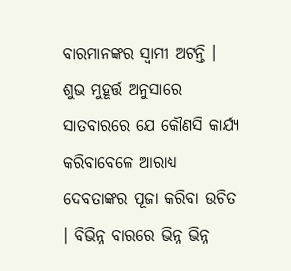ବାରମାନଙ୍କର ସ୍ୱାମୀ ଅଟନ୍ତି । ଶୁଭ ମୁହୂର୍ତ୍ତ ଅନୁସାରେ ସାତବାରରେ ଯେ କୌଣସି କାର୍ଯ୍ୟ କରିବାବେଳେ ଆରାଧ୍ୟ ଦେବତାଙ୍କର ପୂଜା କରିବା ଉଚିତ । ବିଭିନ୍ନ ବାରରେ ଭିନ୍ନ ଭିନ୍ନ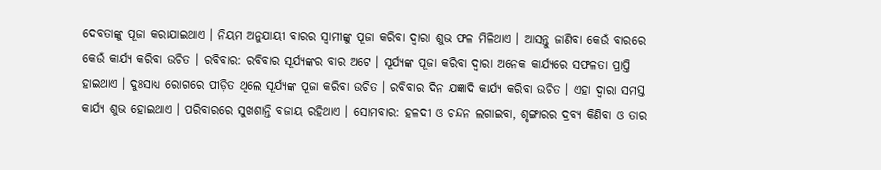ଦେବତାଙ୍କୁ ପୂଜା କରାଯାଇଥାଏ । ନିୟମ ଅନୁଯାୟୀ ବାରର ସ୍ୱାମୀଙ୍କୁ ପୂଜା କରିବା ଦ୍ୱାରା ଶୁଭ ଫଳ ମିଳିଥାଏ । ଆସନ୍ତୁ ଜାଣିବା କେଉଁ ବାରରେ କେଉଁ କାର୍ଯ୍ୟ କରିବା ଉଚିତ । ରବିବାର: ରବିବାର ସୂର୍ଯ୍ୟଙ୍କର ବାର ଅଟେ । ସୂର୍ଯ୍ୟଙ୍କ ପୂଜା କରିବା ଦ୍ୱାରା ଅନେକ କାର୍ଯ୍ୟରେ ସଫଳତା ପ୍ରାପ୍ତି ହାଇଥାଏ । ଦୁଃସାଧ୍ୟ ରୋଗରେ ପୀଡ଼ିତ ଥିଲେ ସୂର୍ଯ୍ୟଙ୍କ ପୂଜା କରିବା ଉଚିତ । ରବିବାର ଦିନ ଯଜ୍ଞାଦି କାର୍ଯ୍ୟ କରିବା ଉଚିତ । ଏହା ଦ୍ୱାରା ସମସ୍ତ କାର୍ଯ୍ୟ ଶୁଭ ହୋଇଥାଏ । ପରିବାରରେ ସୁଖଶାନ୍ତି ବଜାୟ ରହିଥାଏ । ସୋମବାର: ହଳଦୀ ଓ ଚନ୍ଦନ ଲଗାଇବା, ଶୃଙ୍ଗାରର ଦ୍ରବ୍ୟ କିଣିବା ଓ ତାର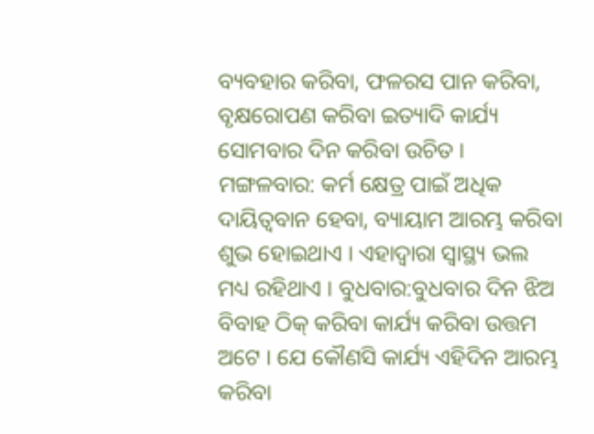ବ୍ୟବହାର କରିବା, ଫଳରସ ପାନ କରିବା, ବୃକ୍ଷରୋପଣ କରିବା ଇତ୍ୟାଦି କାର୍ଯ୍ୟ ସୋମବାର ଦିନ କରିବା ଉଚିତ । ମଙ୍ଗଳବାର: କର୍ମ କ୍ଷେତ୍ର ପାଇଁ ଅଧିକ ଦାୟିତ୍ୱବାନ ହେବା, ବ୍ୟାୟାମ ଆରମ୍ଭ କରିବା ଶୁଭ ହୋଇଥାଏ । ଏହାଦ୍ୱାରା ସ୍ୱାସ୍ଥ୍ୟ ଭଲ ମଧ୍ୟ ରହିଥାଏ । ବୁଧବାର:ବୁଧବାର ଦିନ ଝିଅ ବିବାହ ଠିକ୍ କରିବା କାର୍ଯ୍ୟ କରିବା ଉତ୍ତମ ଅଟେ । ଯେ କୌଣସି କାର୍ଯ୍ୟ ଏହିଦିନ ଆରମ୍ଭ କରିବା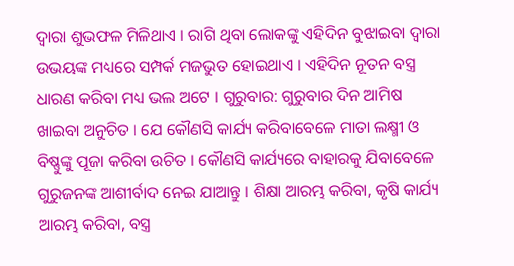ଦ୍ୱାରା ଶୁଭଫଳ ମିଳିଥାଏ । ରାଗି ଥିବା ଲୋକଙ୍କୁ ଏହିଦିନ ବୁଝାଇବା ଦ୍ୱାରା ଉଭୟଙ୍କ ମଧ୍ୟରେ ସମ୍ପର୍କ ମଜଭୁତ ହୋଇଥାଏ । ଏହିଦିନ ନୂତନ ବସ୍ତ୍ର ଧାରଣ କରିବା ମଧ୍ୟ ଭଲ ଅଟେ । ଗୁରୁବାର: ଗୁରୁବାର ଦିନ ଆମିଷ ଖାଇବା ଅନୁଚିତ । ଯେ କୌଣସି କାର୍ଯ୍ୟ କରିବାବେଳେ ମାତା ଲକ୍ଷ୍ମୀ ଓ ବିଷ୍ଣୁଙ୍କୁ ପୂଜା କରିବା ଉଚିତ । କୌଣସି କାର୍ଯ୍ୟରେ ବାହାରକୁ ଯିବାବେଳେ ଗୁରୁଜନଙ୍କ ଆଶୀର୍ବାଦ ନେଇ ଯାଆନ୍ତୁ । ଶିକ୍ଷା ଆରମ୍ଭ କରିବା, କୃଷି କାର୍ଯ୍ୟ ଆରମ୍ଭ କରିବା, ବସ୍ତ୍ର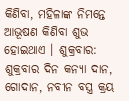କିଣିବା, ମହିଳାଙ୍କ ନିମନ୍ତେ ଆଭୂଷଣ କିଣିବା ଶୁଭ ହୋଇଥାଏ । ଶୁକ୍ରବାର: ଶୁକ୍ରବାର ଦିନ କନ୍ୟା ଦାନ, ଗୋଦାନ, ନବୀନ ବସ୍ତ୍ର କ୍ରୟ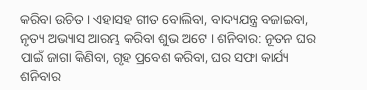କରିବା ଉଚିତ । ଏହାସହ ଗୀତ ବୋଲିବା, ବାଦ୍ୟଯନ୍ତ୍ର ବଜାଇବା, ନୃତ୍ୟ ଅଭ୍ୟାସ ଆରମ୍ଭ କରିବା ଶୁଭ ଅଟେ । ଶନିବାର: ନୂତନ ଘର ପାଇଁ ଜାଗା କିଣିବା, ଗୃହ ପ୍ରବେଶ କରିବା, ଘର ସଫା କାର୍ଯ୍ୟ ଶନିବାର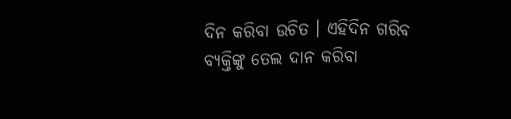ଦିନ କରିବା ଉଚିତ । ଏହିଦିନ ଗରିବ ବ୍ୟକ୍ତିଙ୍କୁ ତେଲ ଦାନ କରିବା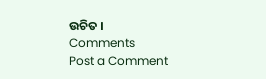ଉଚିତ ।
Comments
Post a Comment